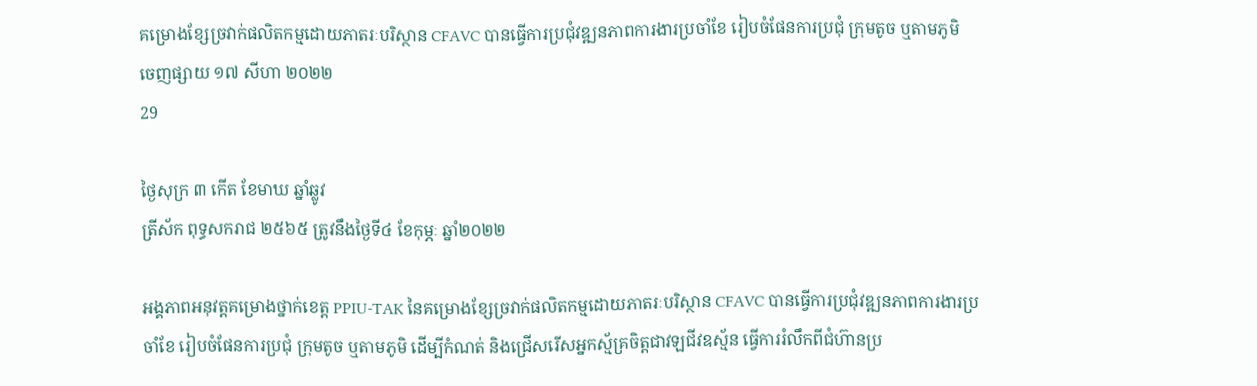គម្រោងខ្សែច្រវាក់ផលិតកម្មដោយភាតរៈបរិស្ថាន CFAVC បានធ្វើការប្រជុំវឌ្ឍនភាពការងារប្រចាំខែ រៀបចំផែនការប្រជុំ ក្រុមតូច ឬតាមភូមិ
ចេញផ្សាយ ១៧ សីហា ២០២២
29

ថ្ងៃសុក្រ ៣ កើត ខែមាឃ ឆ្នាំឆ្លូវ
ត្រីស័ក ពុទ្ធសករាជ ២៥៦៥ ត្រូវនឹងថ្ងៃទី៤ ខែកុម្ភៈ ឆ្នាំ២០២២

អង្គភាពអនុវត្តគម្រោងថ្នាក់ខេត្ត PPIU-TAK នៃគម្រោងខ្សែច្រវាក់ផលិតកម្មដោយភាតរៈបរិស្ថាន CFAVC បានធ្វើការប្រជុំវឌ្ឍនភាពការងារប្រចាំខែ រៀបចំផែនការប្រជុំ ក្រុមតូច ឬតាមភូមិ ដើម្បីកំណត់ និងជ្រើសរើសអ្នកស្ម័គ្រចិត្តជាវឡជីវឧស័្មន ធ្វើការរំលឹកពីជំហ៊ានប្រ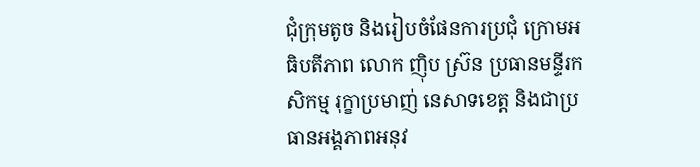ជុំក្រុមតូច និងរៀបចំផែនការប្រជុំ ក្រោមអធិបតីភាព លោក ញ៉ិប ស្រ៊ន ប្រធានមន្ទីរកសិកម្ម រុក្ខាប្រមាញ់ នេសាទខេត្ត និងជាប្រធានអង្គភាពអនុវ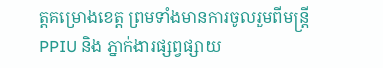ត្តគម្រោងខេត្ត ព្រមទាំងមានការចូលរួមពីមន្រ្តី PPIU និង ភ្នាក់ងារផ្សព្វផ្សាយ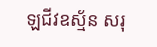ឡជីវឧស្ម័ន សរុ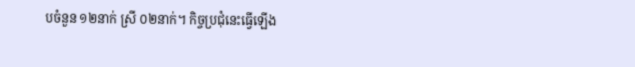បចំនួន ១២នាក់ ស្រី ០២នាក់។ កិច្ចប្រជុំនេះធ្វើឡើង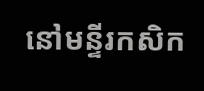នៅមន្ទីរកសិក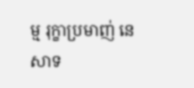ម្ម រុក្ខាប្រមាញ់ នេសាទ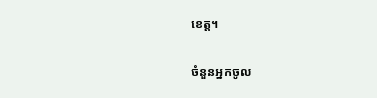ខេត្ត។

ចំនួនអ្នកចូល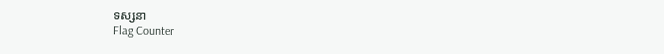ទស្សនា
Flag Counter